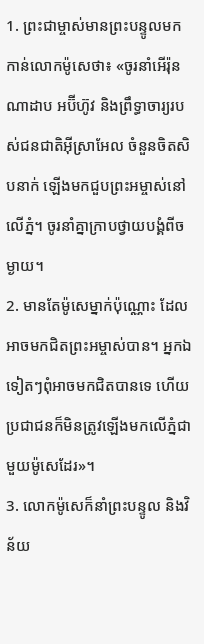1. ព្រះជាម្ចាស់មានព្រះបន្ទូលមកកាន់លោកម៉ូសេថា៖ «ចូរនាំអើរ៉ុន ណាដាប អប៊ីហ៊ូវ និងព្រឹទ្ធាចារ្យរបស់ជនជាតិអ៊ីស្រាអែល ចំនួនចិតសិបនាក់ ឡើងមកជួបព្រះអម្ចាស់នៅលើភ្នំ។ ចូរនាំគ្នាក្រាបថ្វាយបង្គំពីចម្ងាយ។
2. មានតែម៉ូសេម្នាក់ប៉ុណ្ណោះ ដែលអាចមកជិតព្រះអម្ចាស់បាន។ អ្នកឯទៀតៗពុំអាចមកជិតបានទេ ហើយប្រជាជនក៏មិនត្រូវឡើងមកលើភ្នំជាមួយម៉ូសេដែរ»។
3. លោកម៉ូសេក៏នាំព្រះបន្ទូល និងវិន័យ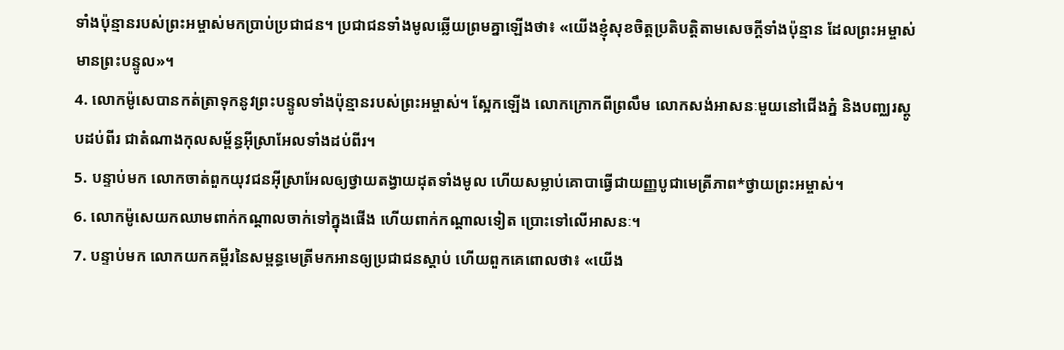ទាំងប៉ុន្មានរបស់ព្រះអម្ចាស់មកប្រាប់ប្រជាជន។ ប្រជាជនទាំងមូលឆ្លើយព្រមគ្នាឡើងថា៖ «យើងខ្ញុំសុខចិត្តប្រតិបត្តិតាមសេចក្ដីទាំងប៉ុន្មាន ដែលព្រះអម្ចាស់មានព្រះបន្ទូល»។
4. លោកម៉ូសេបានកត់ត្រាទុកនូវព្រះបន្ទូលទាំងប៉ុន្មានរបស់ព្រះអម្ចាស់។ ស្អែកឡើង លោកក្រោកពីព្រលឹម លោកសង់អាសនៈមួយនៅជើងភ្នំ និងបញ្ឈរស្តូបដប់ពីរ ជាតំណាងកុលសម្ព័ន្ធអ៊ីស្រាអែលទាំងដប់ពីរ។
5. បន្ទាប់មក លោកចាត់ពួកយុវជនអ៊ីស្រាអែលឲ្យថ្វាយតង្វាយដុតទាំងមូល ហើយសម្លាប់គោបាធ្វើជាយញ្ញបូជាមេត្រីភាព*ថ្វាយព្រះអម្ចាស់។
6. លោកម៉ូសេយកឈាមពាក់កណ្ដាលចាក់ទៅក្នុងផើង ហើយពាក់កណ្ដាលទៀត ប្រោះទៅលើអាសនៈ។
7. បន្ទាប់មក លោកយកគម្ពីរនៃសម្ពន្ធមេត្រីមកអានឲ្យប្រជាជនស្ដាប់ ហើយពួកគេពោលថា៖ «យើង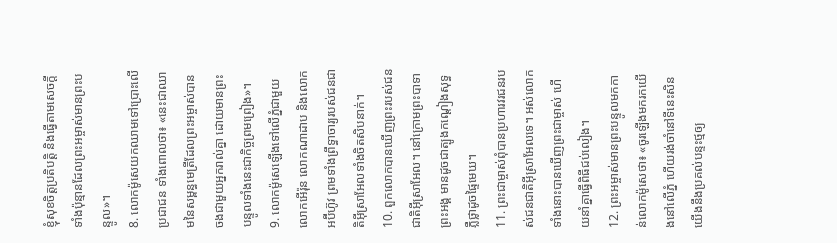ខ្ញុំសុខចិត្តប្រតិបត្តិ និងធ្វើតាមសេចក្ដីទាំងប៉ុន្មានដែលព្រះអម្ចាស់មានព្រះបន្ទូល»។
8. លោកម៉ូសេយកឈាមទៅប្រោះលើប្រជាជន ទាំងពោលថា៖ «នេះជាឈាមនៃសម្ពន្ធមេត្រីដែលព្រះអម្ចាស់បានចងជាមួយអ្នករាល់គ្នា ដោយមានព្រះបន្ទូលទាំងនេះជាកិច្ចព្រមព្រៀង»។
9. លោកម៉ូសេឡើងទៅលើភ្នំជាមួយលោកអើរ៉ុន លោកណាដាប និងលោកអប៊ីហ៊ូវ ព្រមទាំងព្រឹទ្ធាចារ្យរបស់ជនជាតិអ៊ីស្រាអែលទាំងចិតសិបនាក់។
10. ពួកលោកបានឃើញព្រះរបស់ជនជាតិអ៊ីស្រាអែល។ នៅក្រោមព្រះបាទាព្រះអង្គ មានដូចជាត្បូងកណ្ដៀងសុទ្ធ ភ្លឺថ្លាដូចផ្ទៃមេឃ។
11. ព្រះជាម្ចាស់ពុំបានប្រហារវរជនរបស់ជនជាតិអ៊ីស្រាអែលទេ។ អស់លោកទាំងនោះបានឃើញព្រះជាម្ចាស់ ហើយនាំគ្នាធ្វើពិធីជប់លៀង។
12. ព្រះអម្ចាស់មានព្រះបន្ទូលមកកាន់លោកម៉ូសេថា៖ «ចូរឡើងមករកយើងនៅលើភ្នំ ហើយរង់ចាំនៅទីនេះសិន យើងនឹងប្រគល់បន្ទះថ្មឲ្យ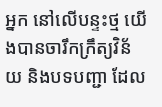អ្នក នៅលើបន្ទះថ្ម យើងបានចារឹកក្រឹត្យវិន័យ និងបទបញ្ជា ដែល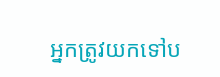អ្នកត្រូវយកទៅប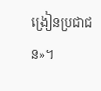ង្រៀនប្រជាជន»។